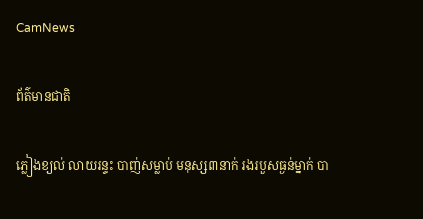CamNews

ព័ត៌មានជាតិ

ភ្លៀងខ្យល់ លាយរន្ទះ បាញ់សម្លាប់ មនុស្ស៣នាក់ រងរបួសធ្ងន់ម្នាក់ បា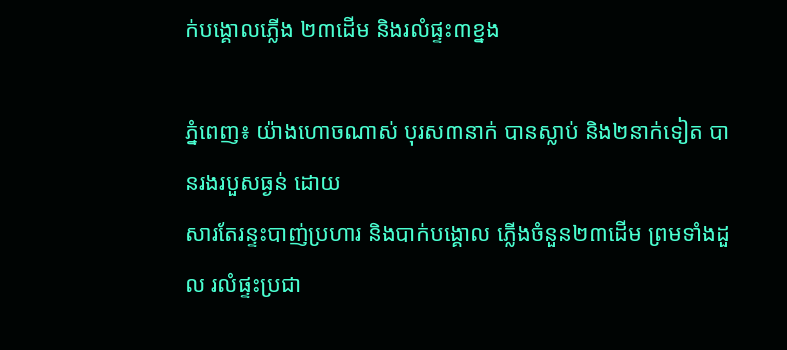ក់បង្គោលភ្លើង ២៣ដើម និងរលំផ្ទះ៣ខ្នង

ភ្នំពេញ៖ យ៉ាងហោចណាស់ បុរស៣នាក់ បានស្លាប់ និង២នាក់ទៀត បានរងរបួសធ្ងន់ ដោយ
សារតែរន្ទះបាញ់ប្រហារ និងបាក់បង្គោល ភ្លើងចំនួន២៣ដើម ព្រមទាំងដួល រលំផ្ទះប្រជា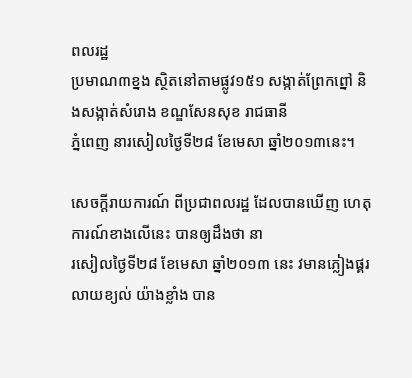ពលរដ្ឋ
ប្រមាណ៣ខ្នង ស្ថិតនៅតាមផ្លូវ១៥១ សង្កាត់ព្រែកព្នៅ និងសង្កាត់សំរោង ខណ្ឌសែនសុខ រាជធានី
ភ្នំពេញ នារសៀលថ្ងៃទី២៨ ខែមេសា ឆ្នាំ២០១៣នេះ។

សេចក្តីរាយការណ៍ ពីប្រជាពលរដ្ឋ ដែលបានឃើញ ហេតុការណ៍ខាងលើនេះ បានឲ្យដឹងថា នា
រសៀលថ្ងៃទី២៨ ខែមេសា ឆ្នាំ២០១៣ នេះ វមានភ្លៀងផ្គរ លាយខ្យល់ យ៉ាងខ្លាំង បាន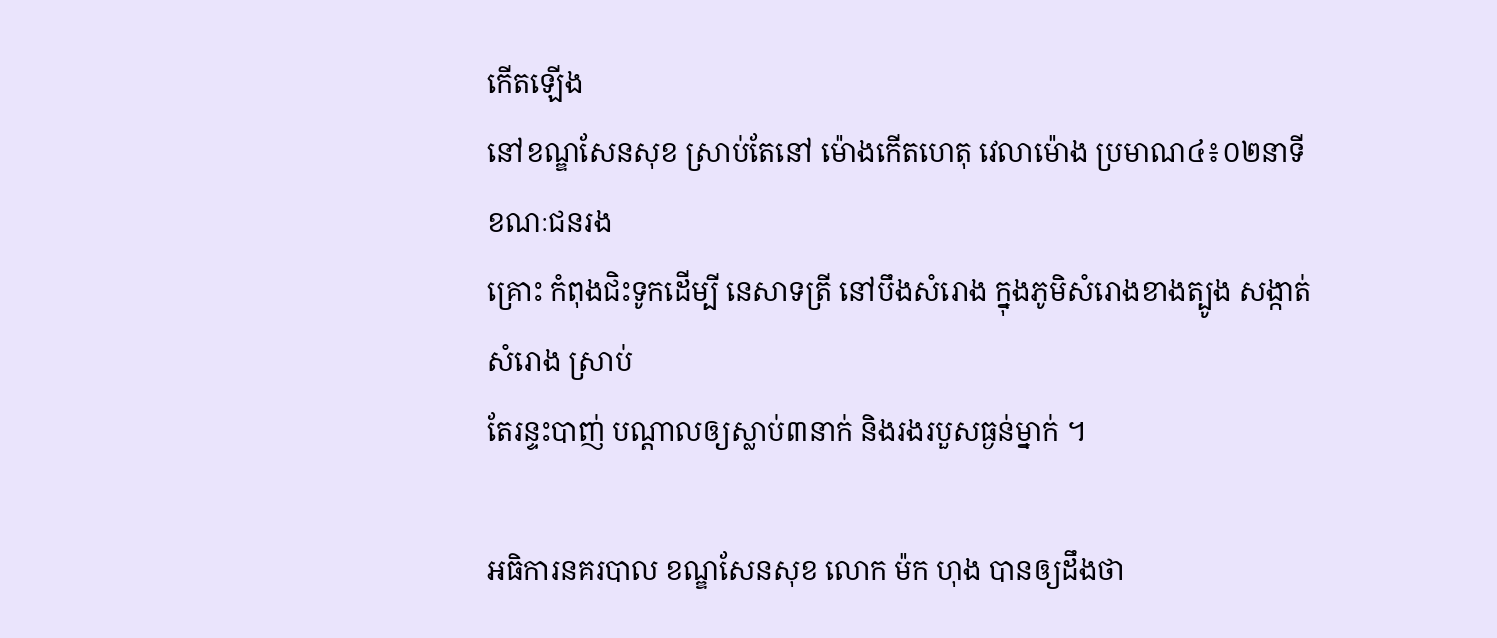កើតឡើង
នៅខណ្ឌសែនសុខ ស្រាប់តែនៅ ម៉ោងកើតហេតុ វេលាម៉ោង ប្រមាណ៤៖០២នាទី ខណៈជនរង
គ្រោះ កំពុងជិះទូកដើម្បី នេសាទត្រី នៅបឹងសំរោង ក្នុងភូមិសំរោងខាងត្បូង សង្កាត់សំរោង ស្រាប់
តែរន្ទះបាញ់ បណ្តាលឲ្យស្លាប់៣នាក់ និងរងរបួសធ្ងន់ម្នាក់ ។

អធិការនគរបាល ខណ្ឌសែនសុខ លោក ម៉ក ហុង បានឲ្យដឹងថា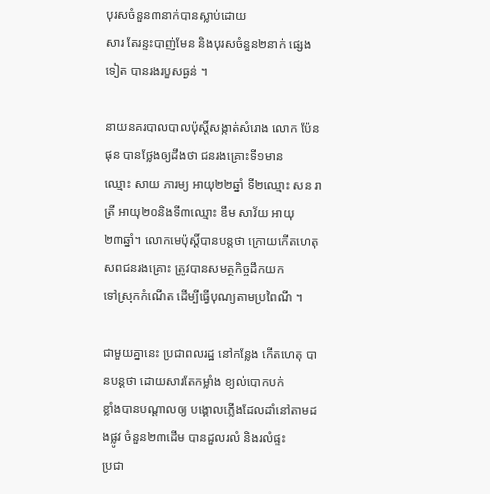បុរសចំនួន៣នាក់បានស្លាប់ដោយ
សារ តែរន្ទះបាញ់មែន និងបុរសចំនួន២នាក់ ផ្សេងទៀត បានរងរបួសធ្ងន់ ។

នាយនគរបាលបាលប៉ុស្តិ៍សង្កាត់សំរោង លោក ប៉ែន ផុន បានថ្លែងឲ្យដឹងថា ជនរងគ្រោះទី១មាន
ឈ្មោះ សាយ ភារម្យ អាយុ២២ឆ្នាំ ទី២ឈ្មោះ សន រាត្រី អាយុ២០និងទី៣ឈ្មោះ ឌឹម សាវ័យ អាយុ
២៣ឆ្នាំ។ លោកមេប៉ុស្តិ៍បានបន្តថា ក្រោយកើតហេតុ សពជនរងគ្រោះ ត្រូវបានសមត្ថកិច្ចដឹកយក
ទៅស្រុកកំណើត ដើម្បីធ្វើបុណ្យតាមប្រពៃណី ។

ជាមួយគ្នានេះ ប្រជាពលរដ្ឋ នៅកន្លែង កើតហេតុ បានបន្តថា ដោយសារតែកម្លាំង ខ្យល់បោកបក់
ខ្លាំងបានបណ្តាលឲ្យ បង្គោលភ្លើងដែលដាំនៅតាមដងផ្លូវ ចំនួន២៣ដើម បានដួលរលំ និងរលំផ្ទះ
ប្រជា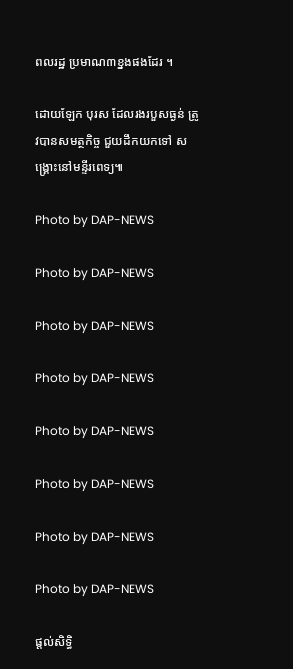ពលរដ្ឋ ប្រមាណ៣ខ្នងផងដែរ ។

ដោយឡែក បុរស ដែលរងរបួសធ្ងន់ ត្រូវបានសមត្ថកិច្ច ជួយដឹកយកទៅ សង្គ្រោះនៅមន្ទីរពេទ្យ៕

Photo by DAP-NEWS

Photo by DAP-NEWS

Photo by DAP-NEWS

Photo by DAP-NEWS

Photo by DAP-NEWS

Photo by DAP-NEWS

Photo by DAP-NEWS

Photo by DAP-NEWS

ផ្តល់សិទ្ធិ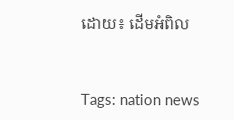ដោយ៖ ដើមអំពិល


Tags: nation news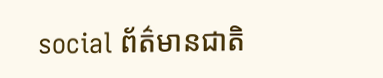social ព័ត៌មានជាតិ